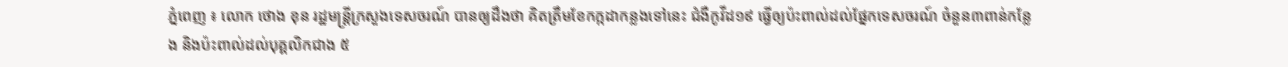ភ្នំពេញ ៖ លោក ថោង ខុន រដ្ឋមន្ត្រីក្រសួងទេសចរណ៍ បានឲ្យដឹងថា គិតត្រឹមខែកក្កដាកន្លងទៅនេះ ជំងឺកូវីដ១៩ ធ្វើឲ្យប៉ះពាល់ដល់ផ្នែកទេសចរណ៍ ចំនួន៣ពាន់កន្លែង និងប៉ះពាល់ដល់បុគ្គលិកជាង ៥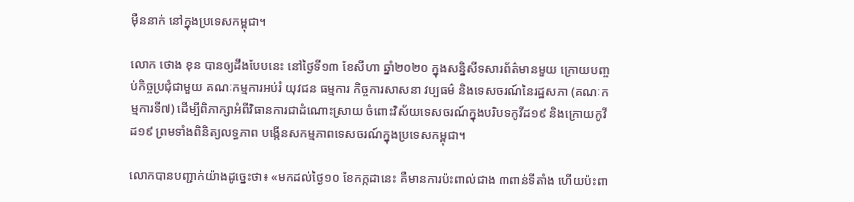ម៉ឺននាក់ នៅក្នុងប្រទេសកម្ពុជា។

លោក ថោង ខុន បានឲ្យដឹងបែបនេះ នៅថ្ងៃទី១៣ ខែសីហា ឆ្នាំ២០២០ ក្នុងសន្និសីទសារព័ត៌មានមួយ ក្រោយបញ្ចប់កិច្ចប្រជុំជាមួយ គណៈកម្មការអប់រំ យុវជន ធម្មការ កិច្ចការសាសនា វប្បធម៌ និងទេសចរណ៍នៃរដ្ឋសភា (គណៈកម្មការទី៧) ដើម្បីពិភាក្សាអំពីវិធានការជាដំណោះស្រាយ ចំពោះវិស័យទេសចរណ៍ក្នុងបរិបទកូវីដ១៩ និងក្រោយកូវីដ១៩ ព្រមទាំងពិនិត្យលទ្ធភាព បង្កើនសកម្មភាពទេសចរណ៍ក្នុងប្រទេសកម្ពុជា។

លោកបានបញ្ជាក់យ៉ាងដូច្នេះថា៖ «មកដល់ថ្ងៃ១០ ខែកក្កដានេះ គឺមានការប៉ះពាល់ជាង ៣ពាន់ទីតាំង ហើយប៉ះពា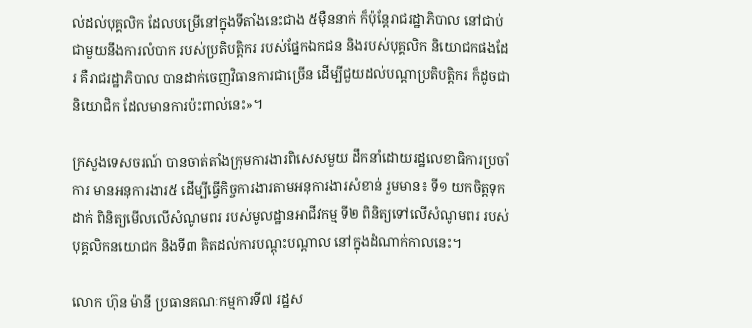ល់ដល់បុគ្គលិក ដែលបម្រើនៅក្នុងទីតាំងនេះជាង ៥ម៉ឺននាក់ ក៏ប៉ុន្តែរាជរដ្ឋាភិបាល នៅជាប់ជាមួយនឹងការលំបាក របស់ប្រតិបត្តិករ របស់ផ្នែកឯកជន និងរបស់បុគ្គលិក និយោជកផងដែរ គឺរាជរដ្ឋាភិបាល បានដាក់ចេញវិធានការជាច្រើន ដើម្បីជួយដល់បណ្តាប្រតិបត្តិករ ក៏ដូចជានិយោជិក ដែលមានការប៉ះពាល់នេះ»។

ក្រសួងទេសចរណ៍ បានចាត់តាំងក្រុមការងារពិសេសមួយ ដឹកនាំដោយរដ្ឋលេខាធិការប្រចាំការ មានអនុការងារ៥ ដើម្បីធ្វើកិច្ចការងារតាមអនុការងារសំខាន់ រួមមាន៖ ទី១ យកចិត្តទុកដាក់ ពិនិត្យមើលលើសំណូមពរ របស់មូលដ្ឋានអាជីវកម្ម ទី២ ពិនិត្យទៅលើសំណូមពរ របស់បុគ្គលិកនយោជក និងទី៣ គិតដល់ការបណ្តុះបណ្តាល នៅក្នុងដំណាក់កាលនេះ។

លោក ហ៊ុន ម៉ានី ប្រធានគណៈកម្មការទី៧ រដ្ឋស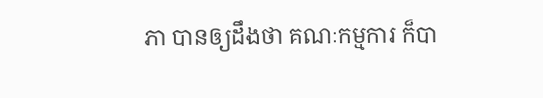ភា បានឲ្យដឹងថា គណៈកម្មការ ក៏បា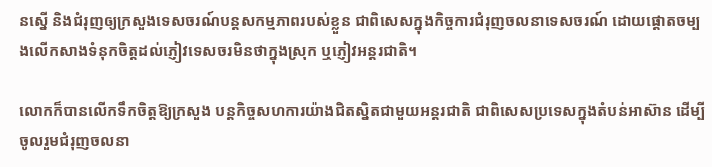នស្នើ និងជំរុញឲ្យក្រសួងទេសចរណ៍បន្តសកម្មភាពរបស់ខ្លួន ជាពិសេសក្នុងកិច្ចការជំរុញចលនាទេសចរណ៍ ដោយផ្តោតចម្បងលើកសាងទំនុកចិត្តដល់ភ្ញៀវទេសចរមិនថាក្នុងស្រុក ឬភ្ញៀវអន្តរជាតិ។

លោកក៏បានលើកទឹកចិត្តឱ្យក្រសួង បន្តកិច្ចសហការយ៉ាងជិតស្និតជាមួយអន្តរជាតិ ជាពិសេសប្រទេសក្នុងតំបន់អាស៊ាន ដើម្បីចូលរួមជំរុញចលនា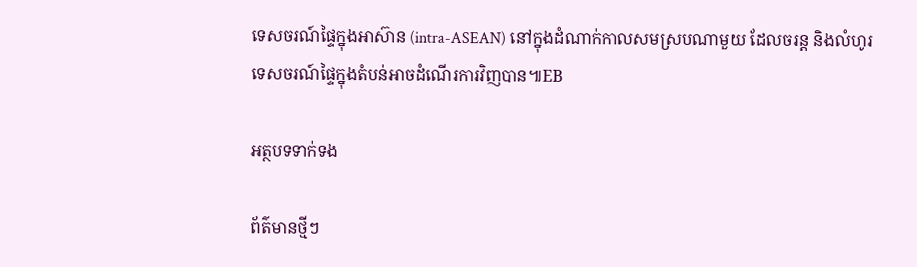ទេសចរណ៍ផ្ទៃក្នុងអាស៊ាន (intra-ASEAN) នៅក្នុងដំណាក់កាលសមស្របណាមួយ ដែលចរន្ត និងលំហូរទេសចរណ៍ផ្ទៃក្នុងតំបន់អាចដំណើរការវិញបាន៕EB

អត្ថបទទាក់ទង

ព័ត៌មានថ្មីៗ